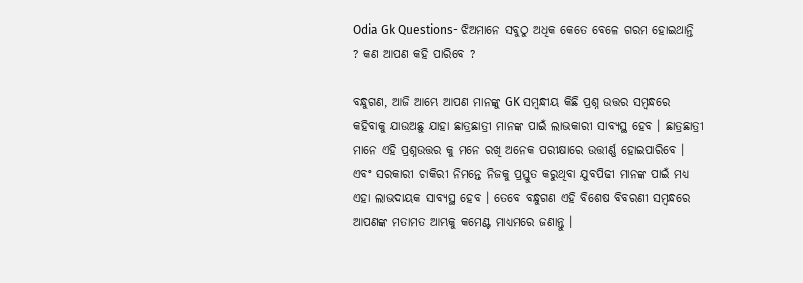Odia Gk Questions- ଝିଅମାନେ ସବୁଠୁ ଅଧିକ କେତେ ବେଳେ ଗରମ ହୋଇଥାନ୍ତି ? କଣ ଆପଣ କହି ପାରିବେ ?

ବନ୍ଧୁଗଣ, ଆଜି ଆମ୍ଭେ ଆପଣ ମାନଙ୍କୁ GK ସମ୍ବନ୍ଧୀୟ କିଛି ପ୍ରଶ୍ନ ଉତ୍ତର ସମ୍ବନ୍ଧରେ କହିବାକୁ ଯାଉଅଛୁ ଯାହା ଛାତ୍ରଛାତ୍ରୀ ମାନଙ୍କ ପାଇଁ ଲାଭକାରୀ ସାବ୍ୟସ୍ଥ ହେବ । ଛାତ୍ରଛାତ୍ରୀ ମାନେ ଏହି ପ୍ରଶ୍ନଉତ୍ତର କୁ ମନେ ରଖି ଅନେକ ପରୀକ୍ଷାରେ ଉତ୍ତୀର୍ଣ୍ଣ ହୋଇପାରିବେ । ଏବଂ ସରକାରୀ ଚାକିରୀ ନିମନ୍ତେ ନିଜକୁ ପ୍ରସ୍ତୁତ କରୁଥିବା ଯୁବପିଢୀ ମାନଙ୍କ ପାଇଁ ମଧ୍ୟ ଏହା ଲାଭଦାୟକ ସାବ୍ୟସ୍ଥ ହେବ । ତେବେ ବନ୍ଧୁଗଣ ଏହି ବିଶେଷ ବିବରଣୀ ସମ୍ବନ୍ଧରେ ଆପଣଙ୍କ ମତାମତ ଆମ୍ଭକୁ କମେଣ୍ଟ ମାଧ୍ୟମରେ ଜଣାନ୍ତୁ ।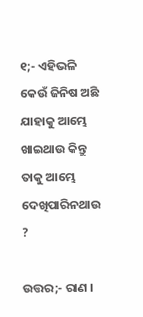୧;- ଏହିଭଳି କେଉଁ ଜିନିଷ ଅଛି ଯାହାକୁ ଆମ୍ଭେ ଖାଇଥାଉ କିନ୍ତୁ ତାକୁ ଆମ୍ଭେ ଦେଖିପାରିନଥାଉ ?

ଉତ୍ତର;- ରାଣ ।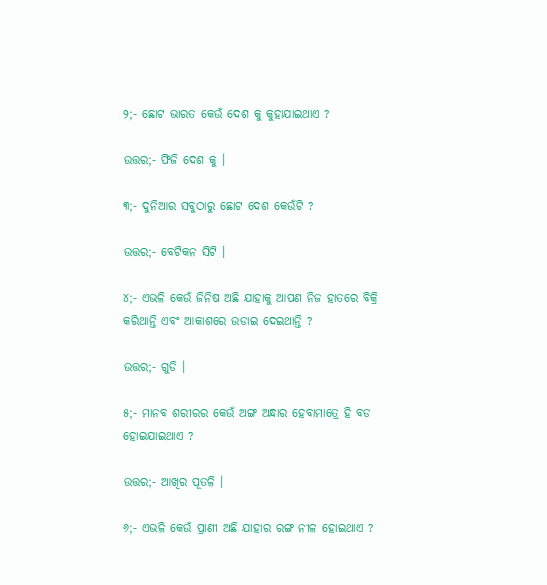୨;- ଛୋଟ ଭାରତ କେଉଁ ଦେଶ କୁ କୁହାଯାଇଥାଏ ?

ଉତ୍ତର;- ଫିଜି ଦେଶ କୁ ।

୩;- ଦୁନିଆର ସବୁଠାରୁ ଛୋଟ ଦେଶ କେଉଁଟି ?

ଉତ୍ତର;- ବେଟିକନ ସିଟି ।

୪;- ଏଭଳି କେଉଁ ଜିନିଷ ଅଛି ଯାହାକୁ ଆପଣ ନିଜ ହାତରେ ବିକ୍ରି କରିଥାନ୍ତି ଏବଂ ଆକାଶରେ ଉଡାଇ ଦେଇଥାନ୍ତି ?

ଉତ୍ତର;- ଗୁଡି ।

୫;- ମାନବ ଶରୀରର କେଉଁ ଅଙ୍ଗ ଅନ୍ଧାର ହେବାମାତ୍ରେ ହି ବଡ ହୋଇଯାଇଥାଏ ?

ଉତ୍ତର;- ଆଖିର ପୂତଳି ।

୬;- ଏଭଳି କେଉଁ ପ୍ରାଣୀ ଅଛି ଯାହାର ରଙ୍ଗ ନୀଳ ହୋଇଥାଏ ?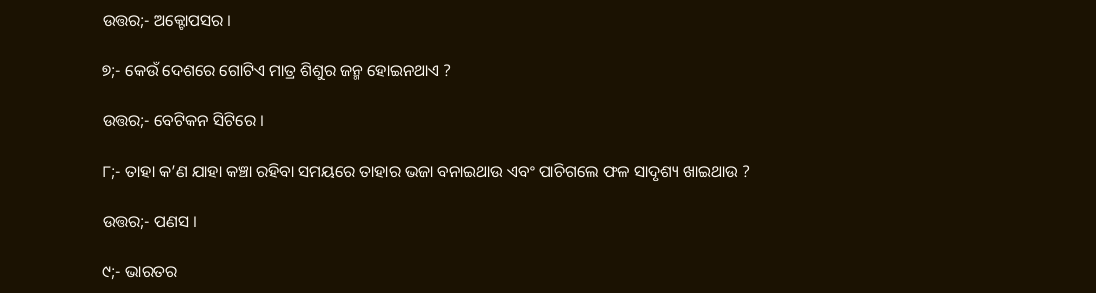ଉତ୍ତର;- ଅକ୍ଟୋପସର ।

୭;- କେଉଁ ଦେଶରେ ଗୋଟିଏ ମାତ୍ର ଶିଶୁର ଜନ୍ମ ହୋଇନଥାଏ ?

ଉତ୍ତର;- ବେଟିକନ ସିଟିରେ ।

୮;- ତାହା କ’ଣ ଯାହା କଞ୍ଚା ରହିବା ସମୟରେ ତାହାର ଭଜା ବନାଇଥାଉ ଏବଂ ପାଚିଗଲେ ଫଳ ସାଦୃଶ୍ୟ ଖାଇଥାଉ ?

ଉତ୍ତର;- ପଣସ ।

୯;- ଭାରତର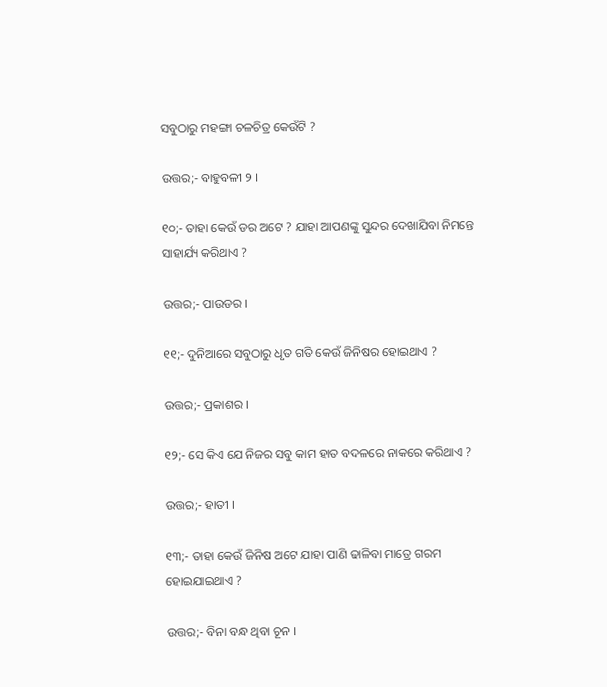ସବୁଠାରୁ ମହଙ୍ଗା ଚଳଚିତ୍ର କେଉଁଟି ?

ଉତ୍ତର;- ବାହୁବଳୀ ୨ ।

୧୦;- ତାହା କେଉଁ ଡର ଅଟେ ? ଯାହା ଆପଣଙ୍କୁ ସୁନ୍ଦର ଦେଖାଯିବା ନିମନ୍ତେ ସାହାର୍ଯ୍ୟ କରିଥାଏ ?

ଉତ୍ତର;- ପାଉଡର ।

୧୧;- ଦୁନିଆରେ ସବୁଠାରୁ ଧୃତ ଗତି କେଉଁ ଜିନିଷର ହୋଇଥାଏ ?

ଉତ୍ତର;- ପ୍ରକାଶର ।

୧୨;- ସେ କିଏ ଯେ ନିଜର ସବୁ କାମ ହାତ ବଦଳରେ ନାକରେ କରିଥାଏ ?

ଉତ୍ତର;- ହାତୀ ।

୧୩;- ତାହା କେଉଁ ଜିନିଷ ଅଟେ ଯାହା ପାଣି ଢାଳିବା ମାତ୍ରେ ଗରମ ହୋଇଯାଇଥାଏ ?

ଉତ୍ତର;- ବିନା ବନ୍ଧ ଥିବା ଚୂନ ।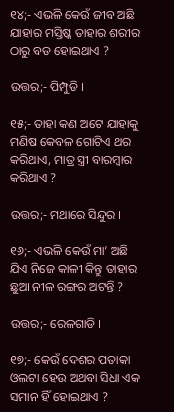୧୪;- ଏଭଳି କେଉଁ ଜୀବ ଅଛି ଯାହାର ମସ୍ତିଷ୍କ ତାହାର ଶରୀର ଠାରୁ ବଡ ହୋଇଥାଏ ?

ଉତ୍ତର;- ପିମ୍ପୁଡି ।

୧୫;- ତାହା କଣ ଅଟେ ଯାହାକୁ ମଣିଷ କେବଳ ଗୋଟିଏ ଥର କରିଥାଏ, ମାତ୍ର ସ୍ତ୍ରୀ ବାରମ୍ବାର କରିଥାଏ ?

ଉତ୍ତର;- ମଥାରେ ସିନ୍ଦୁର ।

୧୬;- ଏଭଳି କେଉଁ ମା’ ଅଛି ଯିଏ ନିଜେ କାଳୀ କିନ୍ତୁ ତାହାର ଛୁଆ ନୀଳ ରଙ୍ଗର ଅଟନ୍ତି ?

ଉତ୍ତର;- ରେଳଗାଡି ।

୧୭;- କେଉଁ ଦେଶର ପତାକା ଓଲଟା ହେଉ ଅଥବା ସିଧା ଏକ ସମାନ ହିଁ ହୋଇଥାଏ ?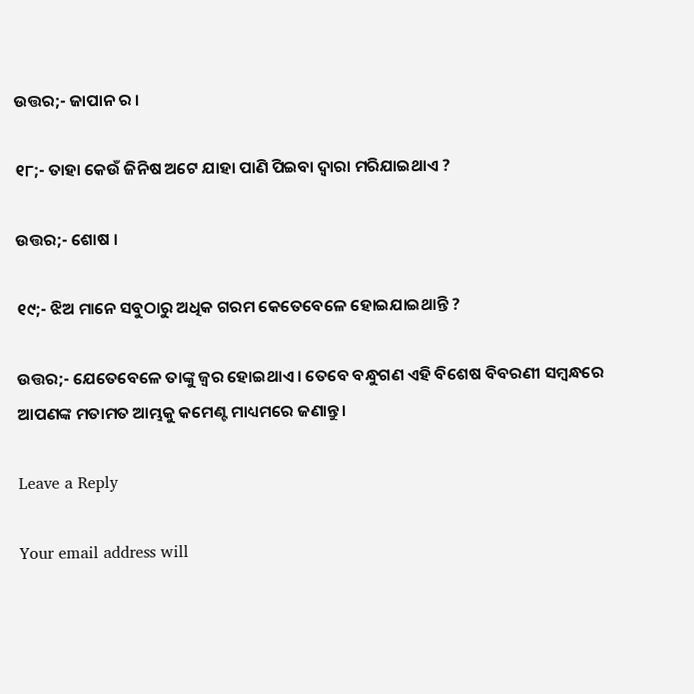ଉତ୍ତର;- ଜାପାନ ର ।

୧୮;- ତାହା କେଉଁ ଜିନିଷ ଅଟେ ଯାହା ପାଣି ପିଇବା ଦ୍ଵାରା ମରିଯାଇଥାଏ ?

ଉତ୍ତର;- ଶୋଷ ।

୧୯;- ଝିଅ ମାନେ ସବୁଠାରୁ ଅଧିକ ଗରମ କେତେବେଳେ ହୋଇଯାଇଥାନ୍ତି ?

ଉତ୍ତର;- ଯେତେବେଳେ ତାଙ୍କୁ ଜ୍ଵର ହୋଇଥାଏ । ତେବେ ବନ୍ଧୁଗଣ ଏହି ବିଶେଷ ବିବରଣୀ ସମ୍ବନ୍ଧରେ ଆପଣଙ୍କ ମତାମତ ଆମ୍ଭକୁ କମେଣ୍ଟ ମାଧ୍ୟମରେ ଜଣାନ୍ତୁ ।

Leave a Reply

Your email address will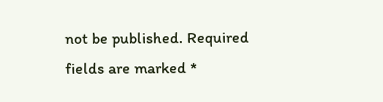not be published. Required fields are marked *